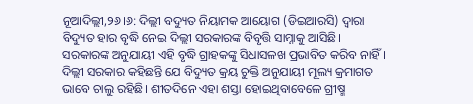ନୂଆଦିଲ୍ଲୀ,୨୬।୬: ଦିଲ୍ଲୀ ବଦ୍ୟୁତ ନିୟାମକ ଆୟୋଗ (ଡିଇଆରସି) ଦ୍ୱାରା ବିଦ୍ୟୁତ ହାର ବୃଦ୍ଧି ନେଇ ଦିଲ୍ଲୀ ସରକାରଙ୍କ ବିବୃତ୍ତି ସାମ୍ନାକୁ ଆସିଛି। ସରକାରଙ୍କ ଅନୁଯାୟୀ ଏହି ବୃଦ୍ଧି ଗ୍ରାହକଙ୍କୁ ସିଧାସଳଖ ପ୍ରଭାବିତ କରିବ ନାହିଁ। ଦିଲ୍ଲୀ ସରକାର କହିଛନ୍ତି ଯେ ବିଦ୍ୟୁତ କ୍ରୟ ଚୁକ୍ତି ଅନୁଯାୟୀ ମୂଲ୍ୟ କ୍ରମାଗତ ଭାବେ ଚାଲୁ ରହିଛି। ଶୀତଦିନେ ଏହା ଶସ୍ତା ହୋଇଥିବାବେଳେ ଗ୍ରୀଷ୍ମ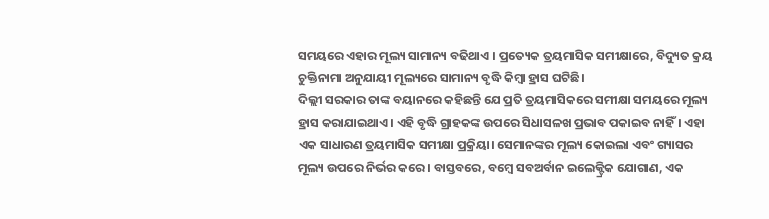ସମୟରେ ଏହାର ମୂଲ୍ୟ ସାମାନ୍ୟ ବଢିଥାଏ । ପ୍ରତ୍ୟେକ ତ୍ରୟମାସିକ ସମୀକ୍ଷାରେ, ବିଦ୍ୟୁତ କ୍ରୟ ଚୁକ୍ତିନାମା ଅନୁଯାୟୀ ମୂଲ୍ୟରେ ସାମାନ୍ୟ ବୃଦ୍ଧି କିମ୍ବା ହ୍ରାସ ଘଟିଛି।
ଦିଲ୍ଲୀ ସରକାର ତାଙ୍କ ବୟାନରେ କହିଛନ୍ତି ଯେ ପ୍ରତି ତ୍ରୟମାସିକରେ ସମୀକ୍ଷା ସମୟରେ ମୂଲ୍ୟ ହ୍ରାସ କରାଯାଇଥାଏ। ଏହି ବୃଦ୍ଧି ଗ୍ରାହକଙ୍କ ଉପରେ ସିଧାସଳଖ ପ୍ରଭାବ ପକାଇବ ନାହିଁ। ଏହା ଏକ ସାଧାରଣ ତ୍ରୟମାସିକ ସମୀକ୍ଷା ପ୍ରକ୍ରିୟା। ସେମାନଙ୍କର ମୂଲ୍ୟ କୋଇଲା ଏବଂ ଗ୍ୟାସର ମୂଲ୍ୟ ଉପରେ ନିର୍ଭର କରେ। ବାସ୍ତବରେ, ବମ୍ବେ ସବଅର୍ବାନ ଇଲେକ୍ଟ୍ରିକ ଯୋଗାଣ, ଏକ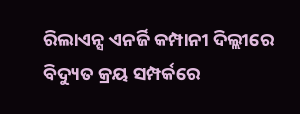ରିଲାଏନ୍ସ ଏନର୍ଜି କମ୍ପାନୀ ଦିଲ୍ଲୀରେ ବିଦ୍ୟୁତ କ୍ରୟ ସମ୍ପର୍କରେ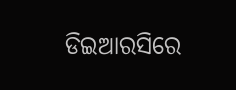ଡିଇଆରସିରେ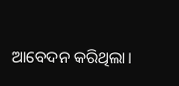ଆବେଦନ କରିଥିଲା।